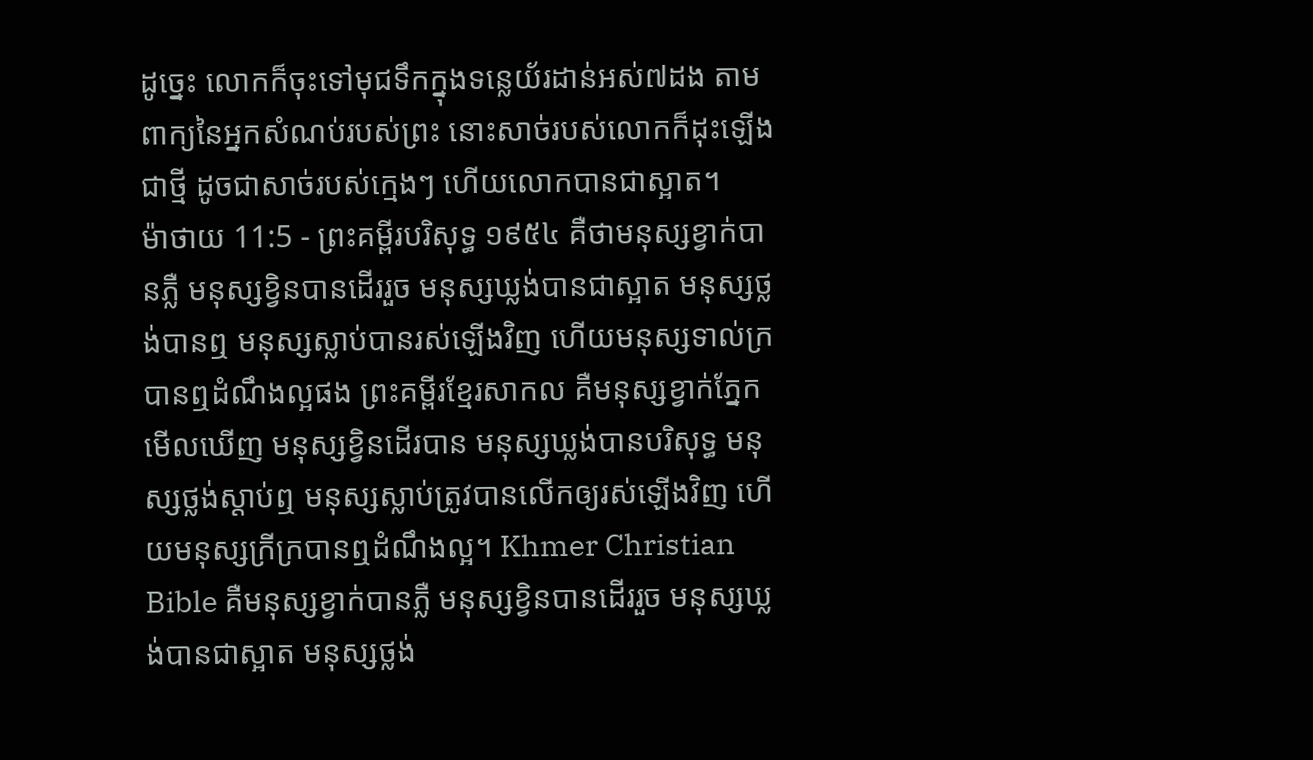ដូច្នេះ លោកក៏ចុះទៅមុជទឹកក្នុងទន្លេយ័រដាន់អស់៧ដង តាមពាក្យនៃអ្នកសំណប់របស់ព្រះ នោះសាច់របស់លោកក៏ដុះឡើងជាថ្មី ដូចជាសាច់របស់ក្មេងៗ ហើយលោកបានជាស្អាត។
ម៉ាថាយ 11:5 - ព្រះគម្ពីរបរិសុទ្ធ ១៩៥៤ គឺថាមនុស្សខ្វាក់បានភ្លឺ មនុស្សខ្វិនបានដើររួច មនុស្សឃ្លង់បានជាស្អាត មនុស្សថ្លង់បានឮ មនុស្សស្លាប់បានរស់ឡើងវិញ ហើយមនុស្សទាល់ក្របានឮដំណឹងល្អផង ព្រះគម្ពីរខ្មែរសាកល គឺមនុស្សខ្វាក់ភ្នែកមើលឃើញ មនុស្សខ្វិនដើរបាន មនុស្សឃ្លង់បានបរិសុទ្ធ មនុស្សថ្លង់ស្ដាប់ឮ មនុស្សស្លាប់ត្រូវបានលើកឲ្យរស់ឡើងវិញ ហើយមនុស្សក្រីក្របានឮដំណឹងល្អ។ Khmer Christian Bible គឺមនុស្សខ្វាក់បានភ្លឺ មនុស្សខ្វិនបានដើររួច មនុស្សឃ្លង់បានជាស្អាត មនុស្សថ្លង់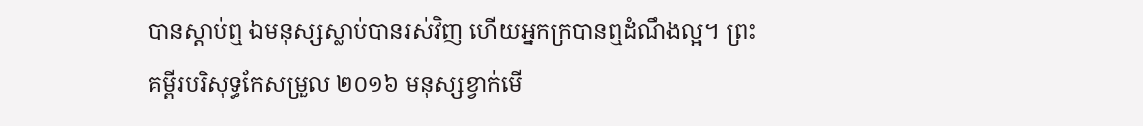បានស្ដាប់ឮ ឯមនុស្សស្លាប់បានរស់វិញ ហើយអ្នកក្របានឮដំណឹងល្អ។ ព្រះគម្ពីរបរិសុទ្ធកែសម្រួល ២០១៦ មនុស្សខ្វាក់មើ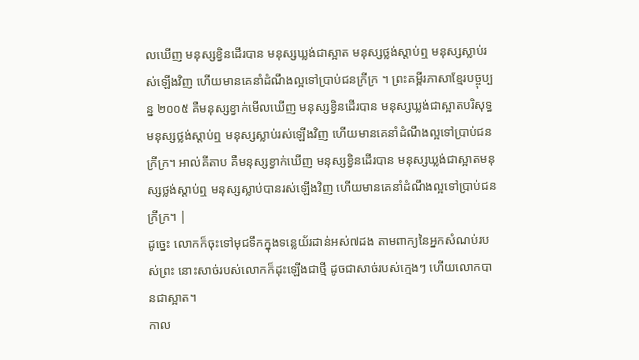លឃើញ មនុស្សខ្វិនដើរបាន មនុស្សឃ្លង់ជាស្អាត មនុស្សថ្លង់ស្តាប់ឮ មនុស្សស្លាប់រស់ឡើងវិញ ហើយមានគេនាំដំណឹងល្អទៅប្រាប់ជនក្រីក្រ ។ ព្រះគម្ពីរភាសាខ្មែរបច្ចុប្បន្ន ២០០៥ គឺមនុស្សខ្វាក់មើលឃើញ មនុស្សខ្វិនដើរបាន មនុស្សឃ្លង់ជាស្អាតបរិសុទ្ធ មនុស្សថ្លង់ស្ដាប់ឮ មនុស្សស្លាប់រស់ឡើងវិញ ហើយមានគេនាំដំណឹងល្អទៅប្រាប់ជនក្រីក្រ។ អាល់គីតាប គឺមនុស្សខ្វាក់ឃើញ មនុស្សខ្វិនដើរបាន មនុស្សឃ្លង់ជាស្អាតមនុស្សថ្លង់ស្ដាប់ឮ មនុស្សស្លាប់បានរស់ឡើងវិញ ហើយមានគេនាំដំណឹងល្អទៅប្រាប់ជនក្រីក្រ។ |
ដូច្នេះ លោកក៏ចុះទៅមុជទឹកក្នុងទន្លេយ័រដាន់អស់៧ដង តាមពាក្យនៃអ្នកសំណប់របស់ព្រះ នោះសាច់របស់លោកក៏ដុះឡើងជាថ្មី ដូចជាសាច់របស់ក្មេងៗ ហើយលោកបានជាស្អាត។
កាល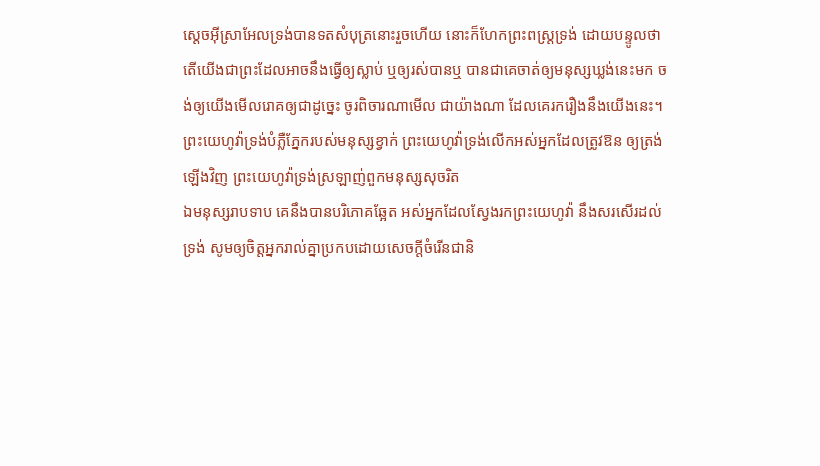ស្តេចអ៊ីស្រាអែលទ្រង់បានទតសំបុត្រនោះរួចហើយ នោះក៏ហែកព្រះពស្ត្រទ្រង់ ដោយបន្ទូលថា តើយើងជាព្រះដែលអាចនឹងធ្វើឲ្យស្លាប់ ឬឲ្យរស់បានឬ បានជាគេចាត់ឲ្យមនុស្សឃ្លង់នេះមក ចង់ឲ្យយើងមើលរោគឲ្យជាដូច្នេះ ចូរពិចារណាមើល ជាយ៉ាងណា ដែលគេរករឿងនឹងយើងនេះ។
ព្រះយេហូវ៉ាទ្រង់បំភ្លឺភ្នែករបស់មនុស្សខ្វាក់ ព្រះយេហូវ៉ាទ្រង់លើកអស់អ្នកដែលត្រូវឱន ឲ្យត្រង់ឡើងវិញ ព្រះយេហូវ៉ាទ្រង់ស្រឡាញ់ពួកមនុស្សសុចរិត
ឯមនុស្សរាបទាប គេនឹងបានបរិភោគឆ្អែត អស់អ្នកដែលស្វែងរកព្រះយេហូវ៉ា នឹងសរសើរដល់ទ្រង់ សូមឲ្យចិត្តអ្នករាល់គ្នាប្រកបដោយសេចក្ដីចំរើនជានិ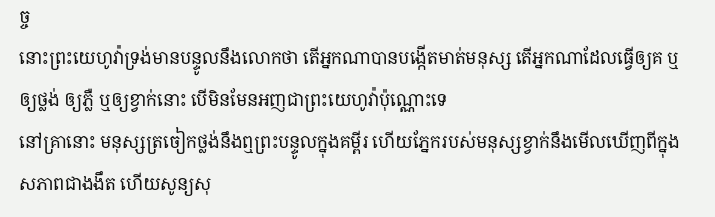ច្ច
នោះព្រះយេហូវ៉ាទ្រង់មានបន្ទូលនឹងលោកថា តើអ្នកណាបានបង្កើតមាត់មនុស្ស តើអ្នកណាដែលធ្វើឲ្យគ ឬឲ្យថ្លង់ ឲ្យភ្លឺ ឬឲ្យខ្វាក់នោះ បើមិនមែនអញជាព្រះយេហូវ៉ាប៉ុណ្ណោះទេ
នៅគ្រានោះ មនុស្សត្រចៀកថ្លង់នឹងឮព្រះបន្ទូលក្នុងគម្ពីរ ហើយភ្នែករបស់មនុស្សខ្វាក់នឹងមើលឃើញពីក្នុងសភាពជាងងឹត ហើយសូន្យសុ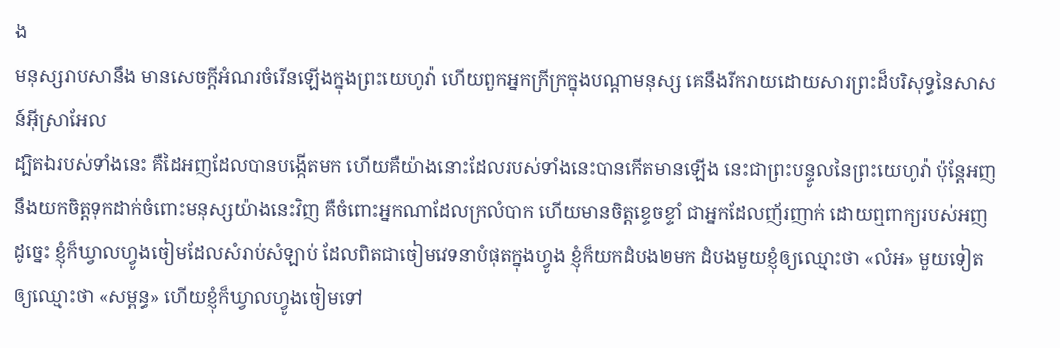ង
មនុស្សរាបសានឹង មានសេចក្ដីអំណរចំរើនឡើងក្នុងព្រះយេហូវ៉ា ហើយពួកអ្នកក្រីក្រក្នុងបណ្តាមនុស្ស គេនឹងរីករាយដោយសារព្រះដ៏បរិសុទ្ធនៃសាសន៍អ៊ីស្រាអែល
ដ្បិតឯរបស់ទាំងនេះ គឺដៃអញដែលបានបង្កើតមក ហើយគឺយ៉ាងនោះដែលរបស់ទាំងនេះបានកើតមានឡើង នេះជាព្រះបន្ទូលនៃព្រះយេហូវ៉ា ប៉ុន្តែអញនឹងយកចិត្តទុកដាក់ចំពោះមនុស្សយ៉ាងនេះវិញ គឺចំពោះអ្នកណាដែលក្រលំបាក ហើយមានចិត្តខ្ទេចខ្ទាំ ជាអ្នកដែលញ័រញាក់ ដោយឮពាក្យរបស់អញ
ដូច្នេះ ខ្ញុំក៏ឃ្វាលហ្វូងចៀមដែលសំរាប់សំឡាប់ ដែលពិតជាចៀមវេទនាបំផុតក្នុងហ្វូង ខ្ញុំក៏យកដំបង២មក ដំបងមួយខ្ញុំឲ្យឈ្មោះថា «លំអ» មួយទៀតឲ្យឈ្មោះថា «សម្ពន្ធ» ហើយខ្ញុំក៏ឃ្វាលហ្វូងចៀមទៅ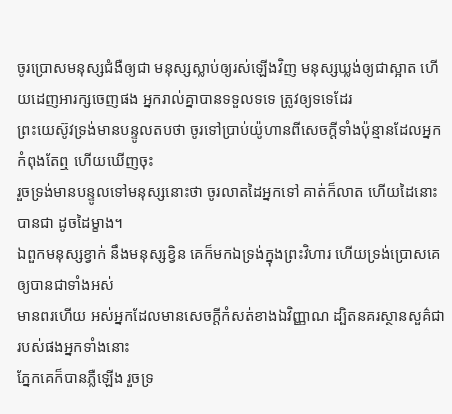ចូរប្រោសមនុស្សជំងឺឲ្យជា មនុស្សស្លាប់ឲ្យរស់ឡើងវិញ មនុស្សឃ្លង់ឲ្យជាស្អាត ហើយដេញអារក្សចេញផង អ្នករាល់គ្នាបានទទួលទទេ ត្រូវឲ្យទទេដែរ
ព្រះយេស៊ូវទ្រង់មានបន្ទូលតបថា ចូរទៅប្រាប់យ៉ូហានពីសេចក្ដីទាំងប៉ុន្មានដែលអ្នកកំពុងតែឮ ហើយឃើញចុះ
រួចទ្រង់មានបន្ទូលទៅមនុស្សនោះថា ចូរលាតដៃអ្នកទៅ គាត់ក៏លាត ហើយដៃនោះបានជា ដូចដៃម្ខាង។
ឯពួកមនុស្សខ្វាក់ នឹងមនុស្សខ្វិន គេក៏មកឯទ្រង់ក្នុងព្រះវិហារ ហើយទ្រង់ប្រោសគេឲ្យបានជាទាំងអស់
មានពរហើយ អស់អ្នកដែលមានសេចក្ដីកំសត់ខាងឯវិញ្ញាណ ដ្បិតនគរស្ថានសួគ៌ជារបស់ផងអ្នកទាំងនោះ
ភ្នែកគេក៏បានភ្លឺឡើង រួចទ្រ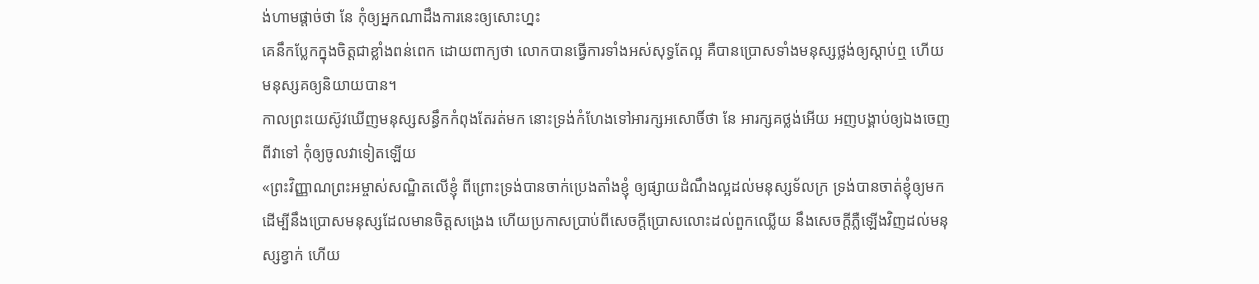ង់ហាមផ្តាច់ថា នែ កុំឲ្យអ្នកណាដឹងការនេះឲ្យសោះហ្នះ
គេនឹកប្លែកក្នុងចិត្តជាខ្លាំងពន់ពេក ដោយពាក្យថា លោកបានធ្វើការទាំងអស់សុទ្ធតែល្អ គឺបានប្រោសទាំងមនុស្សថ្លង់ឲ្យស្តាប់ឮ ហើយមនុស្សគឲ្យនិយាយបាន។
កាលព្រះយេស៊ូវឃើញមនុស្សសន្ធឹកកំពុងតែរត់មក នោះទ្រង់កំហែងទៅអារក្សអសោចិ៍ថា នែ អារក្សគថ្លង់អើយ អញបង្គាប់ឲ្យឯងចេញពីវាទៅ កុំឲ្យចូលវាទៀតឡើយ
«ព្រះវិញ្ញាណព្រះអម្ចាស់សណ្ឋិតលើខ្ញុំ ពីព្រោះទ្រង់បានចាក់ប្រេងតាំងខ្ញុំ ឲ្យផ្សាយដំណឹងល្អដល់មនុស្សទ័លក្រ ទ្រង់បានចាត់ខ្ញុំឲ្យមក ដើម្បីនឹងប្រោសមនុស្សដែលមានចិត្តសង្រេង ហើយប្រកាសប្រាប់ពីសេចក្ដីប្រោសលោះដល់ពួកឈ្លើយ នឹងសេចក្ដីភ្លឺឡើងវិញដល់មនុស្សខ្វាក់ ហើយ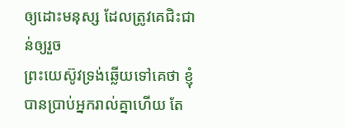ឲ្យដោះមនុស្ស ដែលត្រូវគេជិះជាន់ឲ្យរួច
ព្រះយេស៊ូវទ្រង់ឆ្លើយទៅគេថា ខ្ញុំបានប្រាប់អ្នករាល់គ្នាហើយ តែ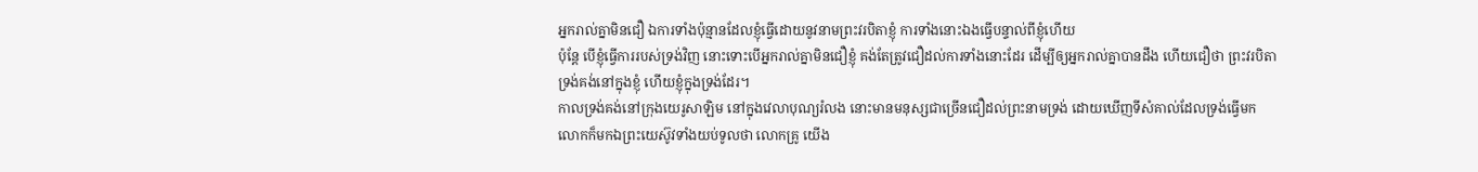អ្នករាល់គ្នាមិនជឿ ឯការទាំងប៉ុន្មានដែលខ្ញុំធ្វើដោយនូវនាមព្រះវរបិតាខ្ញុំ ការទាំងនោះឯងធ្វើបន្ទាល់ពីខ្ញុំហើយ
ប៉ុន្តែ បើខ្ញុំធ្វើការរបស់ទ្រង់វិញ នោះទោះបើអ្នករាល់គ្នាមិនជឿខ្ញុំ គង់តែត្រូវជឿដល់ការទាំងនោះដែរ ដើម្បីឲ្យអ្នករាល់គ្នាបានដឹង ហើយជឿថា ព្រះវរបិតាទ្រង់គង់នៅក្នុងខ្ញុំ ហើយខ្ញុំក្នុងទ្រង់ដែរ។
កាលទ្រង់គង់នៅក្រុងយេរូសាឡិម នៅក្នុងវេលាបុណ្យរំលង នោះមានមនុស្សជាច្រើនជឿដល់ព្រះនាមទ្រង់ ដោយឃើញទីសំគាល់ដែលទ្រង់ធ្វើមក
លោកក៏មកឯព្រះយេស៊ូវទាំងយប់ទូលថា លោកគ្រូ យើង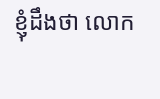ខ្ញុំដឹងថា លោក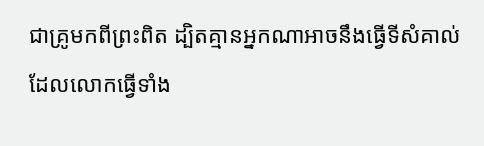ជាគ្រូមកពីព្រះពិត ដ្បិតគ្មានអ្នកណាអាចនឹងធ្វើទីសំគាល់ ដែលលោកធ្វើទាំង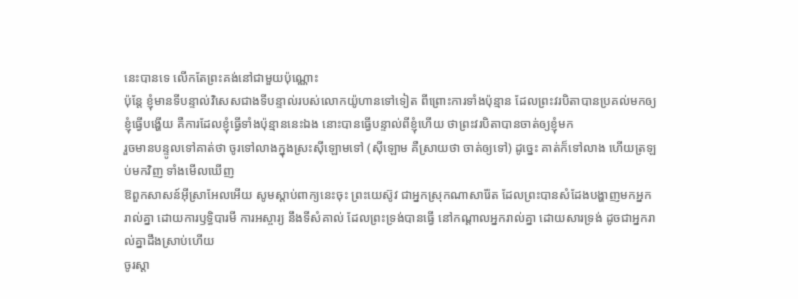នេះបានទេ លើកតែព្រះគង់នៅជាមួយប៉ុណ្ណោះ
ប៉ុន្តែ ខ្ញុំមានទីបន្ទាល់វិសេសជាងទីបន្ទាល់របស់លោកយ៉ូហានទៅទៀត ពីព្រោះការទាំងប៉ុន្មាន ដែលព្រះវរបិតាបានប្រគល់មកឲ្យខ្ញុំធ្វើបង្ហើយ គឺការដែលខ្ញុំធ្វើទាំងប៉ុន្មាននេះឯង នោះបានធ្វើបន្ទាល់ពីខ្ញុំហើយ ថាព្រះវរបិតាបានចាត់ឲ្យខ្ញុំមក
រួចមានបន្ទូលទៅគាត់ថា ចូរទៅលាងក្នុងស្រះស៊ីឡោមទៅ (ស៊ីឡោម គឺស្រាយថា ចាត់ឲ្យទៅ) ដូច្នេះ គាត់ក៏ទៅលាង ហើយត្រឡប់មកវិញ ទាំងមើលឃើញ
ឱពួកសាសន៍អ៊ីស្រាអែលអើយ សូមស្តាប់ពាក្យនេះចុះ ព្រះយេស៊ូវ ជាអ្នកស្រុកណាសារ៉ែត ដែលព្រះបានសំដែងបង្ហាញមកអ្នករាល់គ្នា ដោយការឫទ្ធិបារមី ការអស្ចារ្យ នឹងទីសំគាល់ ដែលព្រះទ្រង់បានធ្វើ នៅកណ្តាលអ្នករាល់គ្នា ដោយសារទ្រង់ ដូចជាអ្នករាល់គ្នាដឹងស្រាប់ហើយ
ចូរស្តា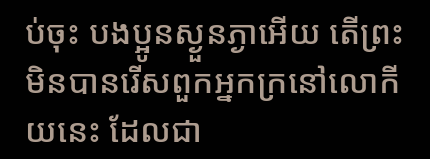ប់ចុះ បងប្អូនស្ងួនភ្ងាអើយ តើព្រះមិនបានរើសពួកអ្នកក្រនៅលោកីយនេះ ដែលជា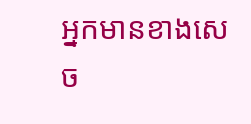អ្នកមានខាងសេច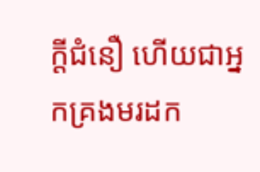ក្ដីជំនឿ ហើយជាអ្នកគ្រងមរដក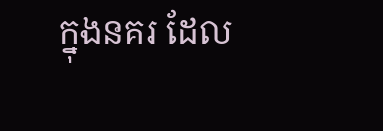ក្នុងនគរ ដែល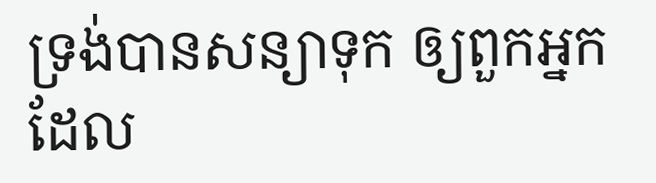ទ្រង់បានសន្យាទុក ឲ្យពួកអ្នកដែល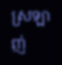ស្រឡាញ់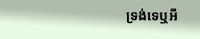ទ្រង់ទេឬអី